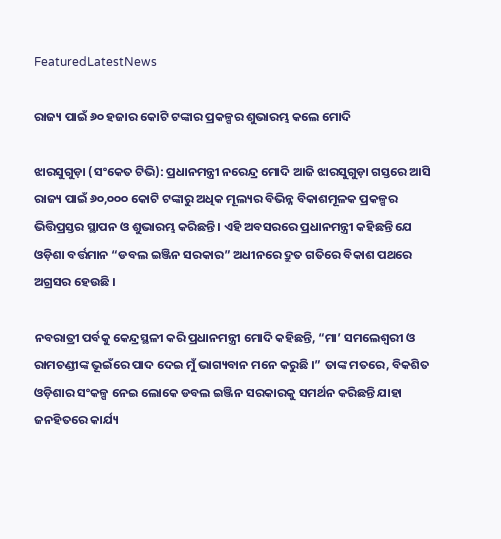FeaturedLatestNews

ରାଜ୍ୟ ପାଇଁ ୬୦ ହଜାର କୋଟି ଟଙ୍କାର ପ୍ରକଳ୍ପର ଶୁଭାରମ୍ଭ କଲେ ମୋଦି

ଝାରସୁଗୁଡ଼ା (ସଂକେତ ଟିଭି): ପ୍ରଧାନମନ୍ତ୍ରୀ ନରେନ୍ଦ୍ର ମୋଦି ଆଜି ଝାରସୁଗୁଡ଼ା ଗସ୍ତରେ ଆସି ରାଜ୍ୟ ପାଇଁ ୬୦,୦୦୦ କୋଟି ଟଙ୍କାରୁ ଅଧିକ ମୂଲ୍ୟର ବିଭିନ୍ନ ବିକାଶମୂଳକ ପ୍ରକଳ୍ପର ଭିତ୍ତିପ୍ରସ୍ତର ସ୍ଥାପନ ଓ ଶୁଭାରମ୍ଭ କରିଛନ୍ତି । ଏହି ଅବସରରେ ପ୍ରଧାନମନ୍ତ୍ରୀ କହିଛନ୍ତି ଯେ ଓଡ଼ିଶା ବର୍ତ୍ତମାନ “ଡବଲ ଇଞ୍ଜିନ ସରକାର” ଅଧୀନରେ ଦ୍ରୁତ ଗତିରେ ବିକାଶ ପଥରେ ଅଗ୍ରସର ହେଉଛି ।

ନବରାତ୍ରୀ ପର୍ବକୁ କେନ୍ଦ୍ରସ୍ଥଳୀ କରି ପ୍ରଧାନମନ୍ତ୍ରୀ ମୋଦି କହିଛନ୍ତି, “ମା’ ସମଲେଶ୍ବରୀ ଓ ରାମଚଣ୍ଡୀଙ୍କ ଭୂଇଁରେ ପାଦ ଦେଇ ମୁଁ ଭାଗ୍ୟବାନ ମନେ କରୁଛି ।” ତାଙ୍କ ମତରେ, ବିକଶିତ ଓଡ଼ିଶାର ସଂକଳ୍ପ ନେଇ ଲୋକେ ଡବଲ ଇଞ୍ଜିନ ସରକାରକୁ ସମର୍ଥନ କରିଛନ୍ତି ଯାହା ଜନହିତରେ କାର୍ଯ୍ୟ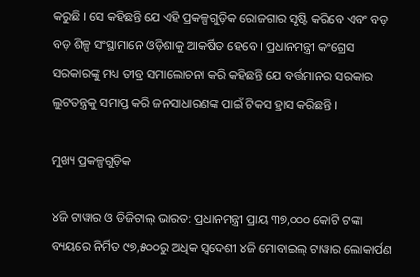କରୁଛି । ସେ କହିଛନ୍ତି ଯେ ଏହି ପ୍ରକଳ୍ପଗୁଡ଼ିକ ରୋଜଗାର ସୃଷ୍ଟି କରିବେ ଏବଂ ବଡ଼ ବଡ଼ ଶିଳ୍ପ ସଂସ୍ଥାମାନେ ଓଡ଼ିଶାକୁ ଆକର୍ଷିତ ହେବେ । ପ୍ରଧାନମନ୍ତ୍ରୀ କଂଗ୍ରେସ ସରକାରଙ୍କୁ ମଧ୍ୟ ତୀବ୍ର ସମାଲୋଚନା କରି କହିଛନ୍ତି ଯେ ବର୍ତ୍ତମାନର ସରକାର ଲୁଟତନ୍ତ୍ରକୁ ସମାପ୍ତ କରି ଜନସାଧାରଣଙ୍କ ପାଇଁ ଟିକସ ହ୍ରାସ କରିଛନ୍ତି ।

ମୁଖ୍ୟ ପ୍ରକଳ୍ପଗୁଡ଼ିକ

୪ଜି ଟାୱାର ଓ ଡିଜିଟାଲ୍ ଭାରତ: ପ୍ରଧାନମନ୍ତ୍ରୀ ପ୍ରାୟ ୩୭,୦୦୦ କୋଟି ଟଙ୍କା ବ୍ୟୟରେ ନିର୍ମିତ ୯୭,୫୦୦ରୁ ଅଧିକ ସ୍ୱଦେଶୀ ୪ଜି ମୋବାଇଲ୍ ଟାୱାର ଲୋକାର୍ପଣ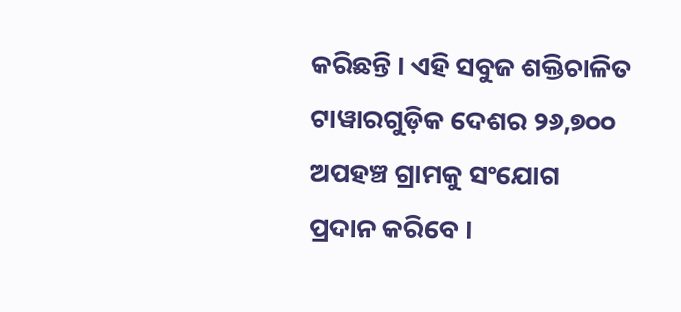କରିଛନ୍ତି । ଏହି ସବୁଜ ଶକ୍ତିଚାଳିତ ଟାୱାରଗୁଡ଼ିକ ଦେଶର ୨୬,୭୦୦ ଅପହଞ୍ଚ ଗ୍ରାମକୁ ସଂଯୋଗ ପ୍ରଦାନ କରିବେ ।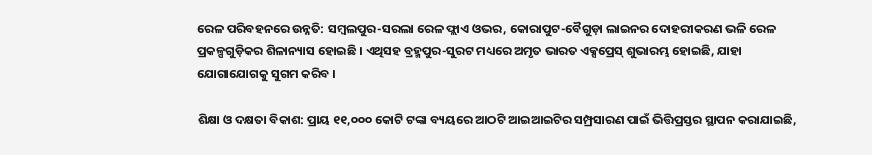ରେଳ ପରିବହନରେ ଉନ୍ନତି: ସମ୍ବଲପୁର-ସରଲା ରେଳ ଫ୍ଲାଏ ଓଭର, କୋରାପୁଟ-ବୈଗୁଡ଼ା ଲାଇନର ଦୋହରୀକରଣ ଭଳି ରେଳ ପ୍ରକଳ୍ପଗୁଡ଼ିକର ଶିଳାନ୍ୟାସ ହୋଇଛି । ଏଥିସହ ବ୍ରହ୍ମପୁର-ସୁରଟ ମଧ୍ୟରେ ଅମୃତ ଭାରତ ଏକ୍ସପ୍ରେସ୍ ଶୁଭାରମ୍ଭ ହୋଇଛି, ଯାହା ଯୋଗାଯୋଗକୁ ସୁଗମ କରିବ ।

ଶିକ୍ଷା ଓ ଦକ୍ଷତା ବିକାଶ: ପ୍ରାୟ ୧୧,୦୦୦ କୋଟି ଟଙ୍କା ବ୍ୟୟରେ ଆଠଟି ଆଇଆଇଟିର ସମ୍ପ୍ରସାରଣ ପାଇଁ ଭିତ୍ତିପ୍ରସ୍ତର ସ୍ଥାପନ କରାଯାଇଛି,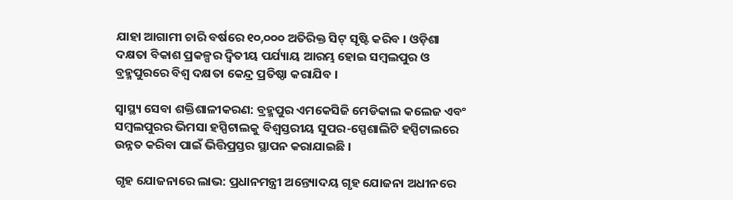ଯାହା ଆଗାମୀ ଚାରି ବର୍ଷରେ ୧୦,୦୦୦ ଅତିରିକ୍ତ ସିଟ୍ ସୃଷ୍ଟି କରିବ । ଓଡ଼ିଶା ଦକ୍ଷତା ବିକାଶ ପ୍ରକଳ୍ପର ଦ୍ୱିତୀୟ ପର୍ଯ୍ୟାୟ ଆରମ୍ଭ ହୋଇ ସମ୍ବଲପୁର ଓ ବ୍ରହ୍ମପୁରରେ ବିଶ୍ୱ ଦକ୍ଷତା କେନ୍ଦ୍ର ପ୍ରତିଷ୍ଠା କରାଯିବ ।

ସ୍ୱାସ୍ଥ୍ୟ ସେବା ଶକ୍ତିଶାଳୀକରଣ: ବ୍ରହ୍ମପୁର ଏମକେସିଜି ମେଡିକାଲ କଲେଜ ଏବଂ ସମ୍ବଲପୁରର ଭିମସା ହସ୍ପିଟାଲକୁ ବିଶ୍ୱସ୍ତରୀୟ ସୁପର-ସ୍ପେଶାଲିଟି ହସ୍ପିଟାଲରେ ଉନ୍ନତ କରିବା ପାଇଁ ଭିତ୍ତିପ୍ରସ୍ତର ସ୍ଥାପନ କରାଯାଇଛି ।

ଗୃହ ଯୋଜନାରେ ଲାଭ: ପ୍ରଧାନମନ୍ତ୍ରୀ ଅନ୍ତ୍ୟୋଦୟ ଗୃହ ଯୋଜନା ଅଧୀନରେ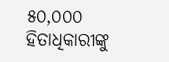୫୦,୦୦୦ ହିତାଧିକାରୀଙ୍କୁ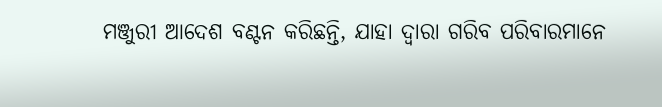ମଞ୍ଜୁରୀ ଆଦେଶ ବଣ୍ଟନ କରିଛନ୍ତି, ଯାହା ଦ୍ୱାରା ଗରିବ ପରିବାରମାନେ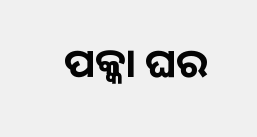ପକ୍କା ଘର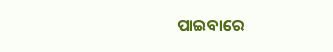ପାଇବାରେ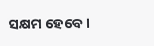ସକ୍ଷମ ହେବେ ।